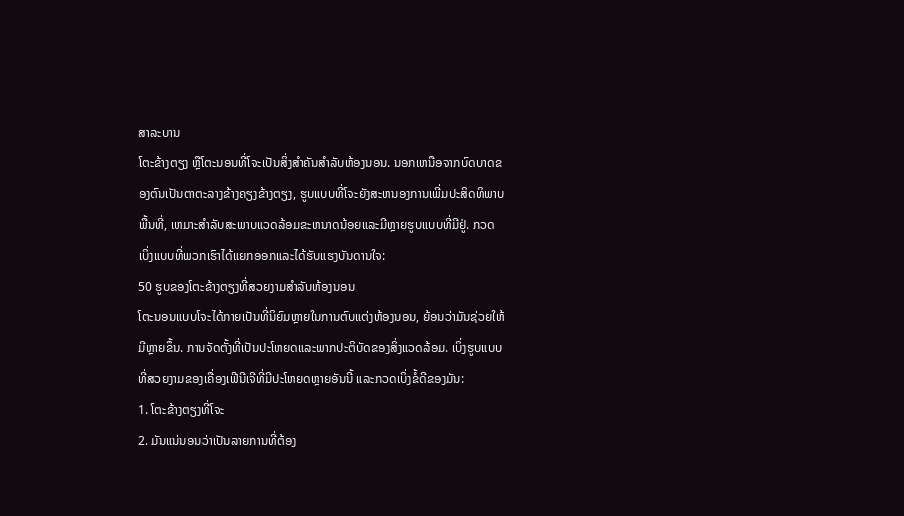ສາລະບານ
ໂຕະຂ້າງຕຽງ ຫຼືໂຕະນອນທີ່ໂຈະເປັນສິ່ງສຳຄັນສຳລັບຫ້ອງນອນ. ນອກເຫນືອຈາກບົດບາດຂອງຕົນເປັນຕາຕະລາງຂ້າງຄຽງຂ້າງຕຽງ, ຮູບແບບທີ່ໂຈະຍັງສະຫນອງການເພີ່ມປະສິດທິພາບພື້ນທີ່, ເຫມາະສໍາລັບສະພາບແວດລ້ອມຂະຫນາດນ້ອຍແລະມີຫຼາຍຮູບແບບທີ່ມີຢູ່. ກວດເບິ່ງແບບທີ່ພວກເຮົາໄດ້ແຍກອອກແລະໄດ້ຮັບແຮງບັນດານໃຈ:
50 ຮູບຂອງໂຕະຂ້າງຕຽງທີ່ສວຍງາມສໍາລັບຫ້ອງນອນ
ໂຕະນອນແບບໂຈະໄດ້ກາຍເປັນທີ່ນິຍົມຫຼາຍໃນການຕົບແຕ່ງຫ້ອງນອນ, ຍ້ອນວ່າມັນຊ່ວຍໃຫ້ມີຫຼາຍຂຶ້ນ. ການຈັດຕັ້ງທີ່ເປັນປະໂຫຍດແລະພາກປະຕິບັດຂອງສິ່ງແວດລ້ອມ. ເບິ່ງຮູບແບບທີ່ສວຍງາມຂອງເຄື່ອງເຟີນີເຈີທີ່ມີປະໂຫຍດຫຼາຍອັນນີ້ ແລະກວດເບິ່ງຂໍ້ດີຂອງມັນ:
1. ໂຕະຂ້າງຕຽງທີ່ໂຈະ
2. ມັນແນ່ນອນວ່າເປັນລາຍການທີ່ຕ້ອງ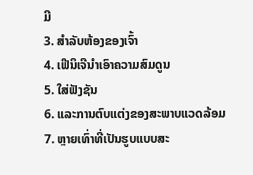ມີ
3. ສຳລັບຫ້ອງຂອງເຈົ້າ
4. ເຟີນິເຈີນໍາເອົາຄວາມສົມດູນ
5. ໃສ່ຟັງຊັນ
6. ແລະການຕົບແຕ່ງຂອງສະພາບແວດລ້ອມ
7. ຫຼາຍເທົ່າທີ່ເປັນຮູບແບບສະ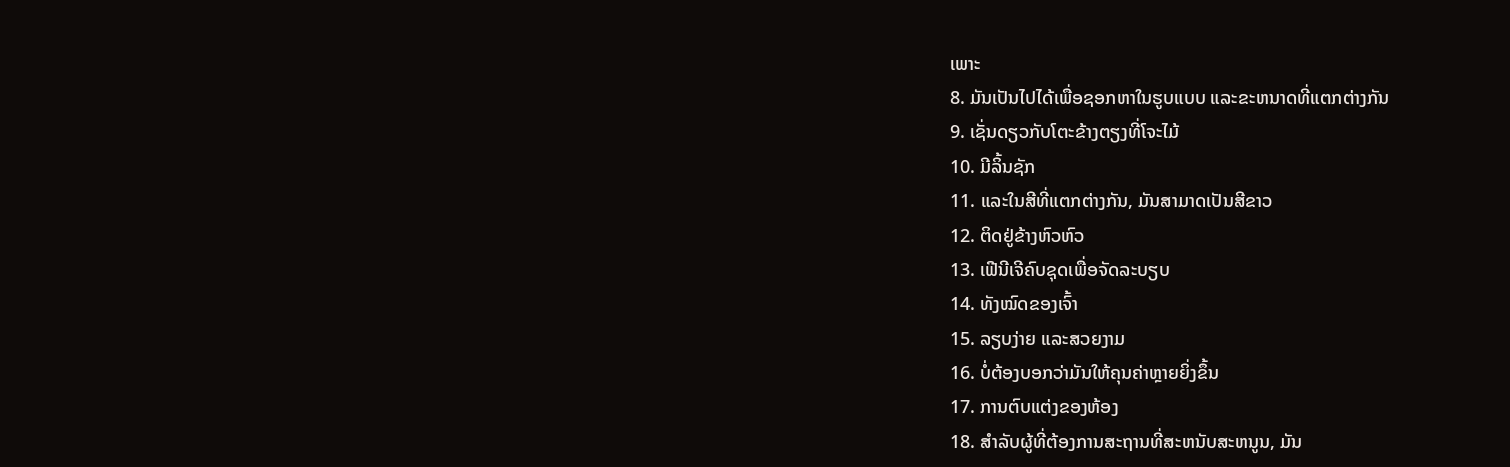ເພາະ
8. ມັນເປັນໄປໄດ້ເພື່ອຊອກຫາໃນຮູບແບບ ແລະຂະຫນາດທີ່ແຕກຕ່າງກັນ
9. ເຊັ່ນດຽວກັບໂຕະຂ້າງຕຽງທີ່ໂຈະໄມ້
10. ມີລິ້ນຊັກ
11. ແລະໃນສີທີ່ແຕກຕ່າງກັນ, ມັນສາມາດເປັນສີຂາວ
12. ຕິດຢູ່ຂ້າງຫົວຫົວ
13. ເຟີນີເຈີຄົບຊຸດເພື່ອຈັດລະບຽບ
14. ທັງໝົດຂອງເຈົ້າ
15. ລຽບງ່າຍ ແລະສວຍງາມ
16. ບໍ່ຕ້ອງບອກວ່າມັນໃຫ້ຄຸນຄ່າຫຼາຍຍິ່ງຂຶ້ນ
17. ການຕົບແຕ່ງຂອງຫ້ອງ
18. ສໍາລັບຜູ້ທີ່ຕ້ອງການສະຖານທີ່ສະຫນັບສະຫນູນ, ມັນ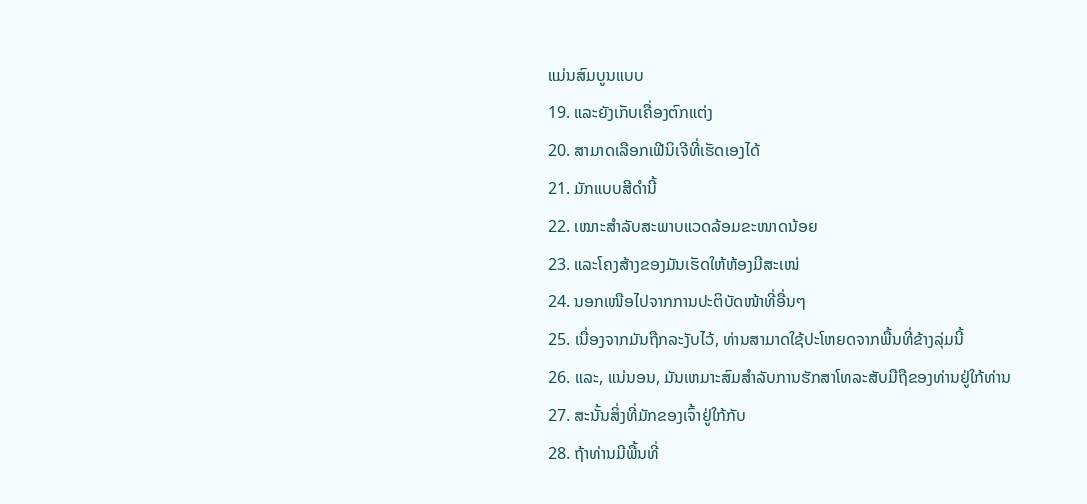ແມ່ນສົມບູນແບບ
19. ແລະຍັງເກັບເຄື່ອງຕົກແຕ່ງ
20. ສາມາດເລືອກເຟີນິເຈີທີ່ເຮັດເອງໄດ້
21. ມັກແບບສີດຳນີ້
22. ເໝາະສຳລັບສະພາບແວດລ້ອມຂະໜາດນ້ອຍ
23. ແລະໂຄງສ້າງຂອງມັນເຮັດໃຫ້ຫ້ອງມີສະເໜ່
24. ນອກເໜືອໄປຈາກການປະຕິບັດໜ້າທີ່ອື່ນໆ
25. ເນື່ອງຈາກມັນຖືກລະງັບໄວ້, ທ່ານສາມາດໃຊ້ປະໂຫຍດຈາກພື້ນທີ່ຂ້າງລຸ່ມນີ້
26. ແລະ, ແນ່ນອນ, ມັນເຫມາະສົມສໍາລັບການຮັກສາໂທລະສັບມືຖືຂອງທ່ານຢູ່ໃກ້ທ່ານ
27. ສະນັ້ນສິ່ງທີ່ມັກຂອງເຈົ້າຢູ່ໃກ້ກັບ
28. ຖ້າທ່ານມີພື້ນທີ່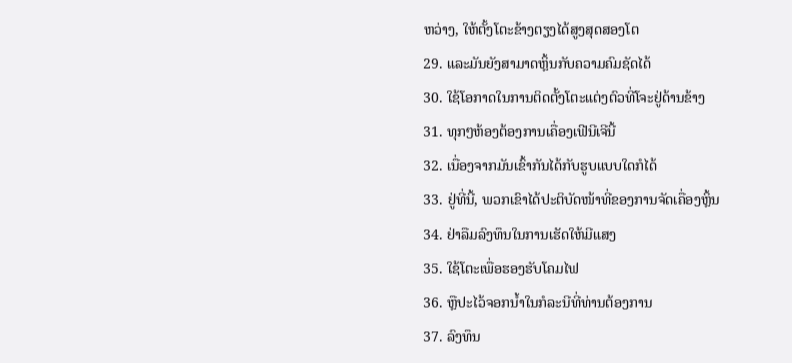ຫວ່າງ, ໃຫ້ຕັ້ງໂຕະຂ້າງຕຽງໄດ້ສູງສຸດສອງໂຕ
29. ແລະມັນຍັງສາມາດຫຼິ້ນກັບຄວາມຄົມຊັດໄດ້
30. ໃຊ້ໂອກາດໃນການຕິດຕັ້ງໂຕະແຕ່ງຕົວທີ່ໂຈະຢູ່ດ້ານຂ້າງ
31. ທຸກໆຫ້ອງຕ້ອງການເຄື່ອງເຟີນີເຈີນີ້
32. ເນື່ອງຈາກມັນເຂົ້າກັນໄດ້ກັບຮູບແບບໃດກໍໄດ້
33. ຢູ່ທີ່ນີ້, ພວກເຂົາໄດ້ປະຕິບັດໜ້າທີ່ຂອງການຈັດເຄື່ອງຫຼິ້ນ
34. ຢ່າລືມລົງທຶນໃນການເຮັດໃຫ້ມີແສງ
35. ໃຊ້ໂຕະເພື່ອຮອງຮັບໂຄມໄຟ
36. ຫຼືປະໄວ້ຈອກນ້ຳໃນກໍລະນີທີ່ທ່ານຕ້ອງການ
37. ລົງທຶນ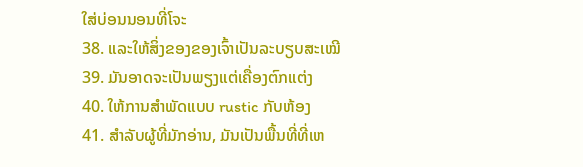ໃສ່ບ່ອນນອນທີ່ໂຈະ
38. ແລະໃຫ້ສິ່ງຂອງຂອງເຈົ້າເປັນລະບຽບສະເໝີ
39. ມັນອາດຈະເປັນພຽງແຕ່ເຄື່ອງຕົກແຕ່ງ
40. ໃຫ້ການສໍາພັດແບບ rustic ກັບຫ້ອງ
41. ສໍາລັບຜູ້ທີ່ມັກອ່ານ, ມັນເປັນພື້ນທີ່ທີ່ເຫ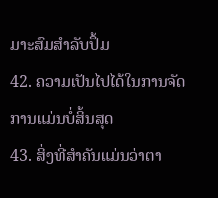ມາະສົມສໍາລັບປຶ້ມ
42. ຄວາມເປັນໄປໄດ້ໃນການຈັດການແມ່ນບໍ່ສິ້ນສຸດ
43. ສິ່ງທີ່ສໍາຄັນແມ່ນວ່າຕາ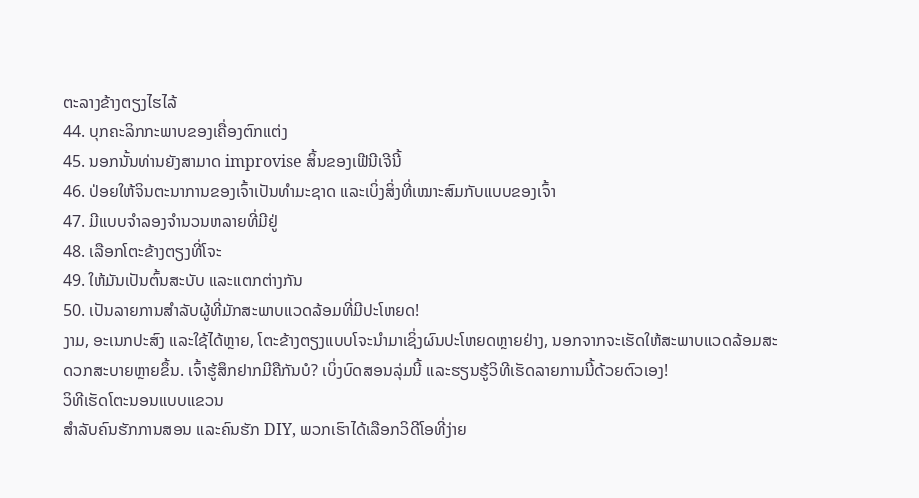ຕະລາງຂ້າງຕຽງໄຮໄລ້
44. ບຸກຄະລິກກະພາບຂອງເຄື່ອງຕົກແຕ່ງ
45. ນອກນັ້ນທ່ານຍັງສາມາດ improvise ສິ້ນຂອງເຟີນີເຈີນີ້
46. ປ່ອຍໃຫ້ຈິນຕະນາການຂອງເຈົ້າເປັນທຳມະຊາດ ແລະເບິ່ງສິ່ງທີ່ເໝາະສົມກັບແບບຂອງເຈົ້າ
47. ມີແບບຈໍາລອງຈໍານວນຫລາຍທີ່ມີຢູ່
48. ເລືອກໂຕະຂ້າງຕຽງທີ່ໂຈະ
49. ໃຫ້ມັນເປັນຕົ້ນສະບັບ ແລະແຕກຕ່າງກັນ
50. ເປັນລາຍການສຳລັບຜູ້ທີ່ມັກສະພາບແວດລ້ອມທີ່ມີປະໂຫຍດ!
ງາມ, ອະເນກປະສົງ ແລະໃຊ້ໄດ້ຫຼາຍ, ໂຕະຂ້າງຕຽງແບບໂຈະນຳມາເຊິ່ງຜົນປະໂຫຍດຫຼາຍຢ່າງ, ນອກຈາກຈະເຮັດໃຫ້ສະພາບແວດລ້ອມສະດວກສະບາຍຫຼາຍຂຶ້ນ. ເຈົ້າຮູ້ສຶກຢາກມີຄືກັນບໍ? ເບິ່ງບົດສອນລຸ່ມນີ້ ແລະຮຽນຮູ້ວິທີເຮັດລາຍການນີ້ດ້ວຍຕົວເອງ!
ວິທີເຮັດໂຕະນອນແບບແຂວນ
ສຳລັບຄົນຮັກການສອນ ແລະຄົນຮັກ DIY, ພວກເຮົາໄດ້ເລືອກວິດີໂອທີ່ງ່າຍ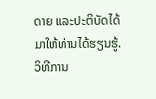ດາຍ ແລະປະຕິບັດໄດ້ມາໃຫ້ທ່ານໄດ້ຮຽນຮູ້. ວິທີການ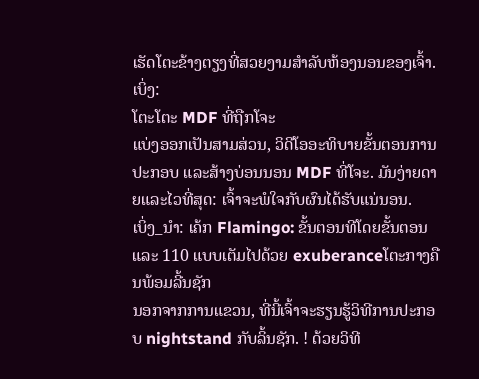ເຮັດໂຕະຂ້າງຕຽງທີ່ສວຍງາມສໍາລັບຫ້ອງນອນຂອງເຈົ້າ. ເບິ່ງ:
ໂຕະໂຕະ MDF ທີ່ຖືກໂຈະ
ແບ່ງອອກເປັນສາມສ່ວນ, ວິດີໂອອະທິບາຍຂັ້ນຕອນການປະກອບ ແລະສ້າງບ່ອນນອນ MDF ທີ່ໂຈະ. ມັນງ່າຍດາຍແລະໄວທີ່ສຸດ: ເຈົ້າຈະພໍໃຈກັບຜົນໄດ້ຮັບແນ່ນອນ.
ເບິ່ງ_ນຳ: ເຄ້ກ Flamingo: ຂັ້ນຕອນທີໂດຍຂັ້ນຕອນແລະ 110 ແບບເຕັມໄປດ້ວຍ exuberanceໂຕະກາງຄືນພ້ອມລີ້ນຊັກ
ນອກຈາກການແຂວນ, ທີ່ນີ້ເຈົ້າຈະຮຽນຮູ້ວິທີການປະກອບ nightstand ກັບລິ້ນຊັກ. ! ດ້ວຍວິທີ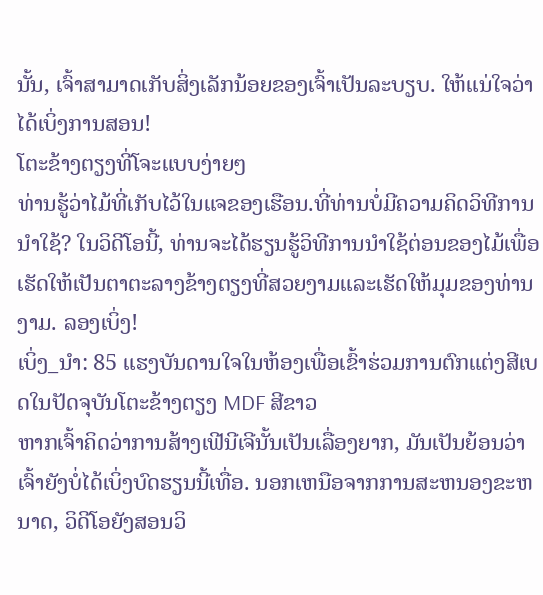ນັ້ນ, ເຈົ້າສາມາດເກັບສິ່ງເລັກນ້ອຍຂອງເຈົ້າເປັນລະບຽບ. ໃຫ້ແນ່ໃຈວ່າໄດ້ເບິ່ງການສອນ!
ໂຕະຂ້າງຕຽງທີ່ໂຈະແບບງ່າຍໆ
ທ່ານຮູ້ວ່າໄມ້ທີ່ເກັບໄວ້ໃນແຈຂອງເຮືອນ.ທີ່ທ່ານບໍ່ມີຄວາມຄິດວິທີການນໍາໃຊ້? ໃນວິດີໂອນີ້, ທ່ານຈະໄດ້ຮຽນຮູ້ວິທີການນໍາໃຊ້ຕ່ອນຂອງໄມ້ເພື່ອເຮັດໃຫ້ເປັນຕາຕະລາງຂ້າງຕຽງທີ່ສວຍງາມແລະເຮັດໃຫ້ມຸມຂອງທ່ານງາມ. ລອງເບິ່ງ!
ເບິ່ງ_ນຳ: 85 ແຮງບັນດານໃຈໃນຫ້ອງເພື່ອເຂົ້າຮ່ວມການຕົກແຕ່ງສີເບດໃນປັດຈຸບັນໂຕະຂ້າງຕຽງ MDF ສີຂາວ
ຫາກເຈົ້າຄິດວ່າການສ້າງເຟີນີເຈີນັ້ນເປັນເລື່ອງຍາກ, ມັນເປັນຍ້ອນວ່າເຈົ້າຍັງບໍ່ໄດ້ເບິ່ງບົດຮຽນນີ້ເທື່ອ. ນອກເຫນືອຈາກການສະຫນອງຂະຫນາດ, ວິດີໂອຍັງສອນວິ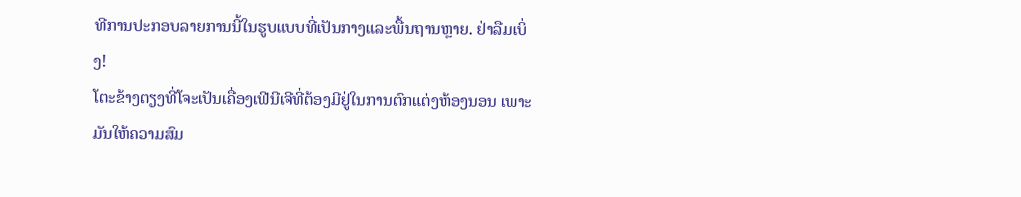ທີການປະກອບລາຍການນີ້ໃນຮູບແບບທີ່ເປັນກາງແລະພື້ນຖານຫຼາຍ. ຢ່າລືມເບິ່ງ!
ໂຕະຂ້າງຕຽງທີ່ໂຈະເປັນເຄື່ອງເຟີນີເຈີທີ່ຕ້ອງມີຢູ່ໃນການຕົກແຕ່ງຫ້ອງນອນ ເພາະມັນໃຫ້ຄວາມສົມ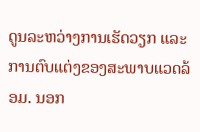ດູນລະຫວ່າງການເຮັດວຽກ ແລະ ການຕົບແຕ່ງຂອງສະພາບແວດລ້ອມ. ນອກ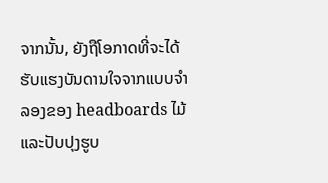ຈາກນັ້ນ, ຍັງຖືໂອກາດທີ່ຈະໄດ້ຮັບແຮງບັນດານໃຈຈາກແບບຈໍາລອງຂອງ headboards ໄມ້ແລະປັບປຸງຮູບ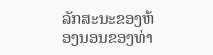ລັກສະນະຂອງຫ້ອງນອນຂອງທ່າ